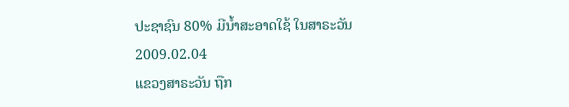ປະຊາຊົນ 80% ມີນໍ້າສະອາດໃຊ້ ໃນສາຣະວັນ
2009.02.04
ແຂວງສາຣະວັນ ຖືກ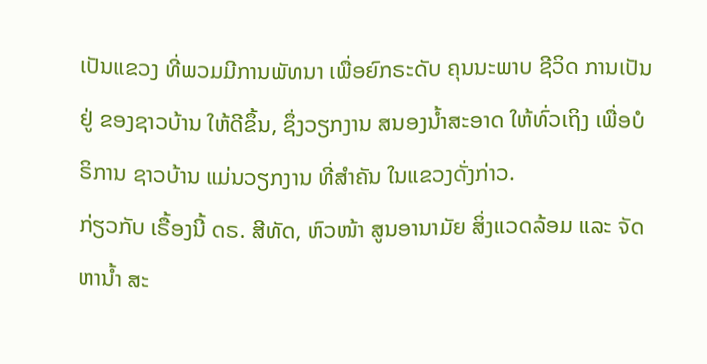ເປັນແຂວງ ທີ່ພວມມີການພັທນາ ເພື່ອຍົກຣະດັບ ຄຸນນະພາບ ຊີວິດ ການເປັນຢູ່ ຂອງຊາວບ້ານ ໃຫ້ດີຂຶ້ນ, ຊຶ່ງວຽກງານ ສນອງນໍ້າສະອາດ ໃຫ້ທົ່ວເຖິງ ເພື່ອບໍຣິການ ຊາວບ້ານ ແມ່ນວຽກງານ ທີ່ສໍາຄັນ ໃນແຂວງດັ່ງກ່າວ.
ກ່ຽວກັບ ເຣື້ອງນີ້ ດຣ. ສີທັດ, ຫົວໜ້າ ສູນອານາມັຍ ສິ່ງແວດລ້ອມ ແລະ ຈັດຫານໍ້າ ສະ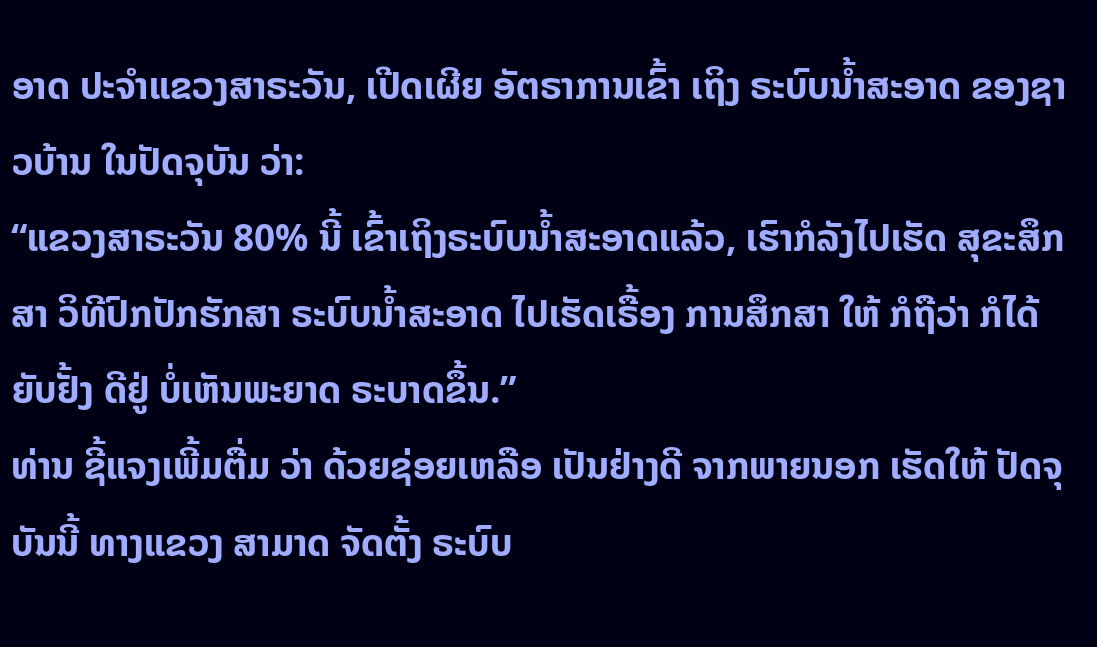ອາດ ປະຈໍາແຂວງສາຣະວັນ, ເປີດເຜີຍ ອັຕຣາການເຂົ້າ ເຖິງ ຣະບົບນໍ້າສະອາດ ຂອງຊາວບ້ານ ໃນປັດຈຸບັນ ວ່າ:
“ແຂວງສາຣະວັນ 80% ນີ້ ເຂົ້າເຖິງຣະບົບນໍ້າສະອາດແລ້ວ, ເຮົາກໍລັງໄປເຮັດ ສຸຂະສຶກສາ ວິທີປົກປັກຮັກສາ ຣະບົບນໍ້າສະອາດ ໄປເຮັດເຣື້ອງ ການສຶກສາ ໃຫ້ ກໍຖືວ່າ ກໍໄດ້ຍັບຢັ້ງ ດີຢູ່ ບໍ່ເຫັນພະຍາດ ຣະບາດຂຶ້ນ.”
ທ່ານ ຊີ້ແຈງເພີ້ມຕື່ມ ວ່າ ດ້ວຍຊ່ອຍເຫລືອ ເປັນຢ່າງດີ ຈາກພາຍນອກ ເຮັດໃຫ້ ປັດຈຸບັນນີ້ ທາງແຂວງ ສາມາດ ຈັດຕັ້ງ ຣະບົບ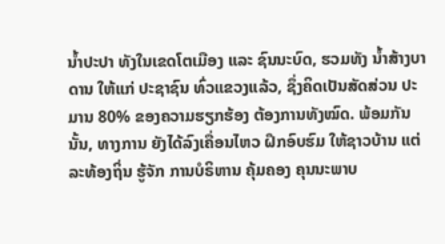ນໍ້າປະປາ ທັງໃນເຂດໂຕເມືອງ ແລະ ຊົນນະບົດ, ຮວມທັງ ນໍ້າສ້າງບາດານ ໃຫ້ແກ່ ປະຊາຊົນ ທົ່ວແຂວງແລ້ວ, ຊຶ່ງຄິດເປັນສັດສ່ວນ ປະມານ 80% ຂອງຄວາມຮຽກຮ້ອງ ຕ້ອງການທັງໝົດ. ພ້ອມກັນນັ້ນ, ທາງການ ຍັງໄດ້ລົງເຄື່ອນໄຫວ ຝຶກອົບຮົມ ໃຫ້ຊາວບ້ານ ແຕ່ລະທ້ອງຖິ່ນ ຮູ້ຈັກ ການບໍຣິຫານ ຄຸ້ມຄອງ ຄຸນນະພາບ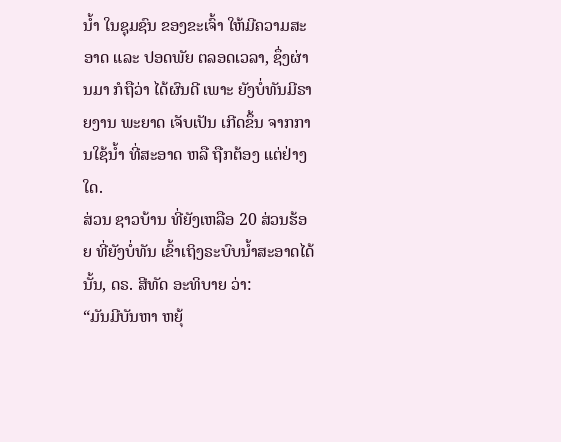ນໍ້າ ໃນຊຸມຊົນ ຂອງຂະເຈົ້າ ໃຫ້ມີຄວາມສະອາດ ແລະ ປອດພັຍ ຕລອດເວລາ, ຊຶ່ງຜ່ານມາ ກໍຖືວ່າ ໄດ້ຜົນດີ ເພາະ ຍັງບໍ່ທັນມີຣາຍງານ ພະຍາດ ເຈັບເປັນ ເກີດຂຶ້ນ ຈາກການໃຊ້ນໍ້າ ທີ່ສະອາດ ຫລື ຖືກຕ້ອງ ແຕ່ຢ່າງໃດ.
ສ່ວນ ຊາວບ້ານ ທີ່ຍັງເຫລືອ 20 ສ່ວນຮ້ອຍ ທີ່ຍັງບໍ່ທັນ ເຂົ້າເຖິງຣະບົບນໍ້າສະອາດໄດ້ນັ້ນ, ດຣ. ສີທັດ ອະທິບາຍ ວ່າ:
“ມັນມີບັນຫາ ຫຍຸ້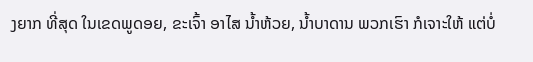ງຍາກ ທີ່ສຸດ ໃນເຂດພູດອຍ, ຂະເຈົ້າ ອາໄສ ນໍ້າຫ້ວຍ, ນໍ້າບາດານ ພວກເຮົາ ກໍເຈາະໃຫ້ ແຕ່ບໍ່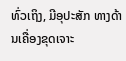ທົ່ວເຖິງ, ມີອຸປະສັກ ທາງດ້ານເຄື່ອງຂຸດເຈາະ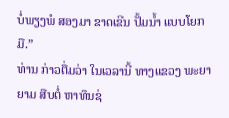ບໍ່ພຽງພໍ ສອງມາ ຂາດເຂີນ ປັ້ມນໍ້າ ແບບໂຍກມື.”
ທ່ານ ກ່າວຕື່ມວ່າ ໃນເວລານີ້ ທາງແຂວງ ພະຍາຍາມ ສືບຕໍ່ ຫາທຶນຊ່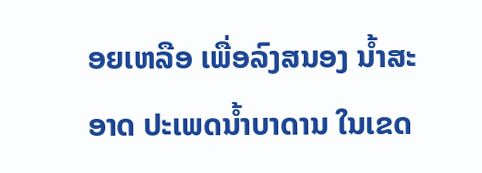ອຍເຫລືອ ເພື່ອລົງສນອງ ນໍ້າສະອາດ ປະເພດນໍ້າບາດານ ໃນເຂດ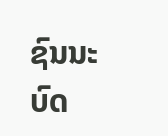ຊົນນະບົດ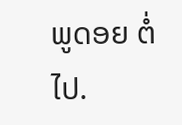ພູດອຍ ຕໍ່ໄປ.